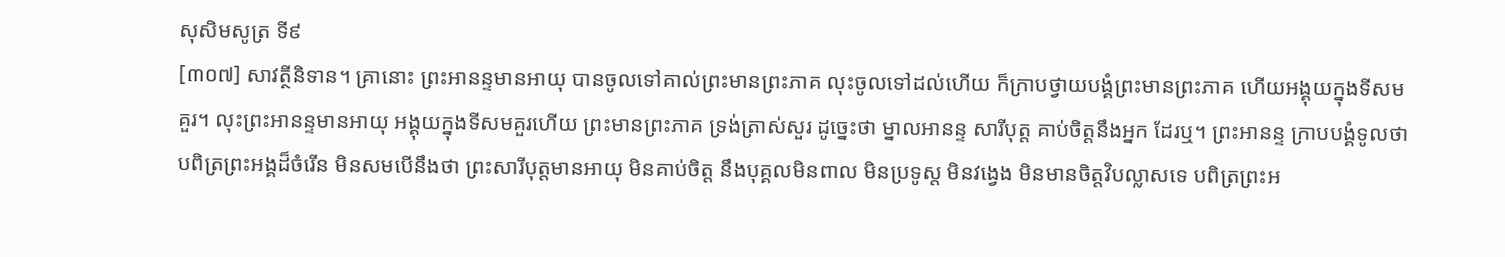សុសិមសូត្រ ទី៩
[៣០៧] សាវត្ថីនិទាន។ គ្រានោះ ព្រះអានន្ទមានអាយុ បានចូលទៅគាល់ព្រះមានព្រះភាគ លុះចូលទៅដល់ហើយ ក៏ក្រាបថ្វាយបង្គំព្រះមានព្រះភាគ ហើយអង្គុយក្នុងទីសមគួរ។ លុះព្រះអានន្ទមានអាយុ អង្គុយក្នុងទីសមគួរហើយ ព្រះមានព្រះភាគ ទ្រង់ត្រាស់សួរ ដូច្នេះថា ម្នាលអានន្ទ សារីបុត្ត គាប់ចិត្តនឹងអ្នក ដែរឬ។ ព្រះអានន្ទ ក្រាបបង្គំទូលថា បពិត្រព្រះអង្គដ៏ចំរើន មិនសមបើនឹងថា ព្រះសារីបុត្តមានអាយុ មិនគាប់ចិត្ត នឹងបុគ្គលមិនពាល មិនប្រទូស្ត មិនវង្វេង មិនមានចិត្តវិបល្លាសទេ បពិត្រព្រះអ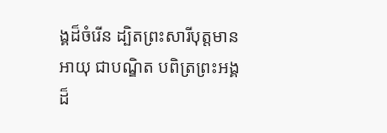ង្គដ៏ចំរើន ដ្បិតព្រះសារីបុត្តមានអាយុ ជាបណ្ឌិត បពិត្រព្រះអង្គដ៏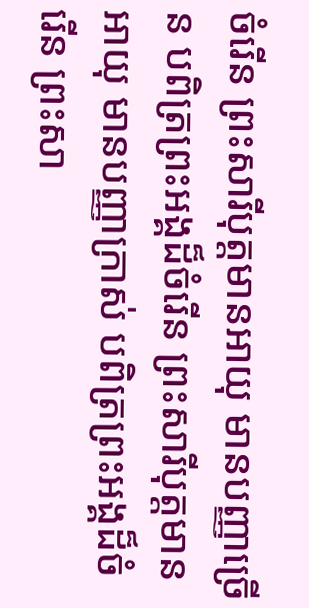ចំរើន ព្រះសារីបុត្តមានអាយុ មានបញ្ញាច្រើន បពិត្រព្រះអង្គដ៏ចំរើន ព្រះសារីបុត្តមានអាយុ មានបញ្ញាក្រាស់ បពិត្រព្រះអង្គដ៏ចំរើន ព្រះសា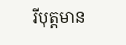រីបុត្តមាន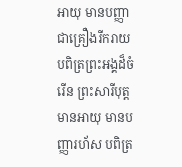អាយុ មានបញ្ញា ជាគ្រឿងរីករាយ បពិត្រព្រះអង្គដ៏ចំរើន ព្រះសារីបុត្តមានអាយុ មានបញ្ញារហ័ស បពិត្រ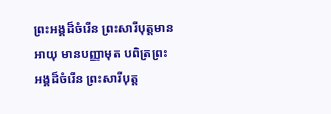ព្រះអង្គដ៏ចំរើន ព្រះសារីបុត្តមានអាយុ មានបញ្ញាមុត បពិត្រព្រះអង្គដ៏ចំរើន ព្រះសារីបុត្ត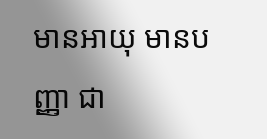មានអាយុ មានបញ្ញា ជា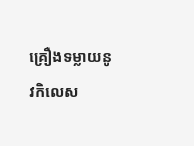គ្រឿងទម្លាយនូវកិលេស